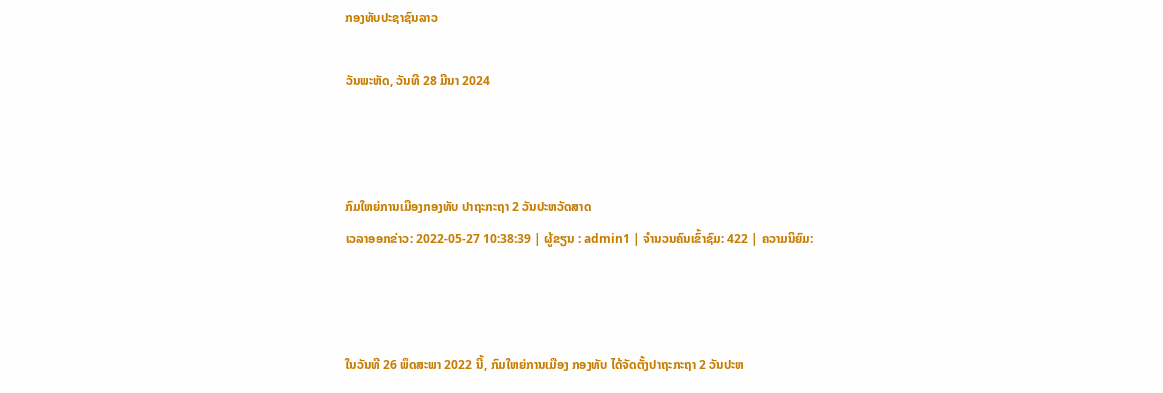ກອງທັບປະຊາຊົນລາວ

ວັນພະຫັດ, ວັນທີ 28 ມີນາ 2024



ກົມໃຫຍ່ການເມືອງກອງທັບ ປາຖະກະຖາ 2 ວັນປະຫວັດສາດ
ເວລາອອກຂ່າວ: 2022-05-27 10:38:39 | ຜູ້ຂຽນ : admin1 | ຈຳນວນຄົນເຂົ້າຊົມ: 422 | ຄວາມນິຍົມ:



ໃນວັນທີ 26 ພຶດສະພາ 2022 ນີ້, ກົມໃຫຍ່ການເມືອງ ກອງທັບ ໄດ້ຈັດຕັ້ງປາຖະກະຖາ 2 ວັນປະຫ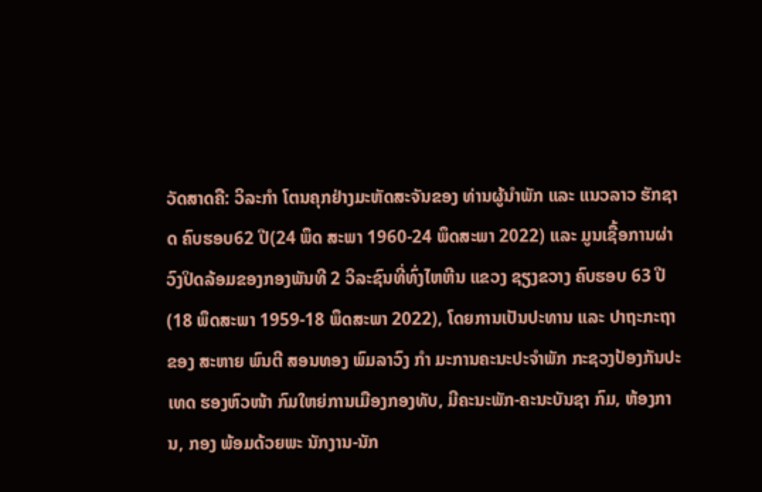ວັດສາດຄື: ວິລະກໍາ ໂຕນຄຸກຢ່າງມະຫັດສະຈັນຂອງ ທ່ານຜູ້ນຳພັກ ແລະ ແນວລາວ ຮັກຊາດ ຄົບຮອບ62 ປີ(24 ພຶດ ສະພາ 1960-24 ພຶດສະພາ 2022) ແລະ ມູນເຊື້ອການຜ່າ ວົງປິດລ້ອມຂອງກອງພັນທີ 2 ວິລະຊົນທີ່ທົ່ງໄຫຫີນ ແຂວງ ຊຽງຂວາງ ຄົບຮອບ 63 ປີ (18 ພຶດສະພາ 1959-18 ພຶດສະພາ 2022), ໂດຍການເປັນປະທານ ແລະ ປາຖະກະຖາຂອງ ສະຫາຍ ພົນຕີ ສອນທອງ ພົມລາວົງ ກຳ ມະການຄະນະປະຈຳພັກ ກະຊວງປ້ອງກັນປະເທດ ຮອງຫົວໜ້າ ກົມໃຫຍ່ການເມືອງກອງທັບ, ມີຄະນະພັກ-ຄະນະບັນຊາ ກົມ, ຫ້ອງການ, ກອງ ພ້ອມດ້ວຍພະ ນັກງານ-ນັກ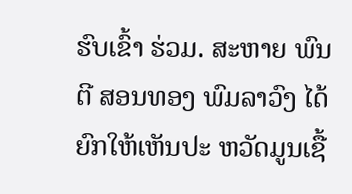ຮົບເຂົ້າ ຮ່ວມ. ສະຫາຍ ພົນຕີ ສອນທອງ ພົມລາວົງ ໄດ້ຍົກໃຫ້ເຫັນປະ ຫວັດມູນເຊື້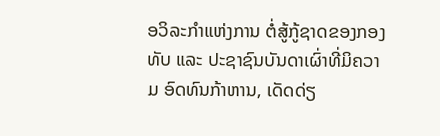ອວິລະກໍາແຫ່ງການ ຕໍ່ສູ້ກູ້ຊາດຂອງກອງທັບ ແລະ ປະຊາຊົນບັນດາເຜົ່າທີ່ມິຄວາມ ອົດທົນກ້າຫານ, ເດັດດ່ຽ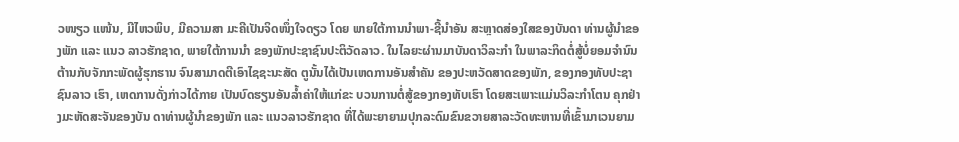ວໜຽວ ແໜ້ນ, ມີໄຫວພິບ, ມີຄວາມສາ ມະຄີເປັນຈິດໜຶ່ງໃຈດຽວ ໂດຍ ພາຍໃຕ້ການນໍາພາ-ຊີ້ນໍາອັນ ສະຫຼາດສ່ອງໃສຂອງບັນດາ ທ່ານຜູ້ນຳຂອງພັກ ແລະ ແນວ ລາວຮັກຊາດ, ພາຍໃຕ້ການນຳ ຂອງພັກປະຊາຊົນປະຕິວັດລາວ. ໃນໄລຍະຜ່ານມາບັນດາວິລະກຳ ໃນພາລະກິດຕໍ່ສູ້ບໍ່ຍອມຈຳນົນ ຕ້ານກັບຈັກກະພັດຜູ້ຮຸກຮານ ຈົນສາມາດຕີເອົາໄຊຊະນະສັດ ຕູນັ້ນໄດ້ເປັນເຫດການອັນສຳຄັນ ຂອງປະຫວັດສາດຂອງພັກ, ຂອງກອງທັບປະຊາຊົນລາວ ເຮົາ, ເຫດການດັ່ງກ່າວໄດ້ກາຍ ເປັນບົດຮຽນອັນລໍ້າຄ່າໃຫ້ແກ່ຂະ ບວນການຕໍ່ສູ້ຂອງກອງທັບເຮົາ ໂດຍສະເພາະແມ່ນວິລະກໍາໂຕນ ຄຸກຢ່າງມະຫັດສະຈັນຂອງບັນ ດາທ່ານຜູ້ນໍາຂອງພັກ ແລະ ແນວລາວຮັກຊາດ ທີ່ໄດ້ພະຍາຍາມປຸກລະດົມຂົນຂວາຍສາລະວັດທະຫານທີ່ເຂົ້າມາເວນຍາມ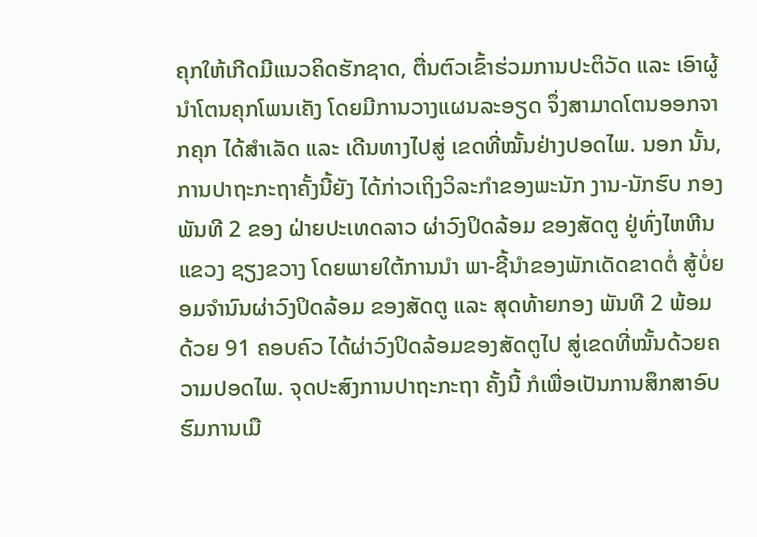ຄຸກໃຫ້ເກີດມີແນວຄິດຮັກຊາດ, ຕື່ນຕົວເຂົ້າຮ່ວມການປະຕິວັດ ແລະ ເອົາຜູ້ນໍາໂຕນຄຸກໂພນເຄັງ ໂດຍມີການວາງແຜນລະອຽດ ຈຶ່ງສາມາດໂຕນອອກຈາກຄຸກ ໄດ້ສຳເລັດ ແລະ ເດີນທາງໄປສູ່ ເຂດທີ່ໝັ້ນຢ່າງປອດໄພ. ນອກ ນັ້ນ, ການປາຖະກະຖາຄັ້ງນີ້ຍັງ ໄດ້ກ່າວເຖິງວິລະກຳຂອງພະນັກ ງານ-ນັກຮົບ ກອງພັນທີ 2 ຂອງ ຝ່າຍປະເທດລາວ ຜ່າວົງປິດລ້ອມ ຂອງສັດຕູ ຢູ່ທົ່ງໄຫຫີນ ແຂວງ ຊຽງຂວາງ ໂດຍພາຍໃຕ້ການນໍາ ພາ-ຊີ້ນຳຂອງພັກເດັດຂາດຕໍ່ ສູ້ບໍ່ຍອມຈຳນົນຜ່າວົງປິດລ້ອມ ຂອງສັດຕູ ແລະ ສຸດທ້າຍກອງ ພັນທີ 2 ພ້ອມດ້ວຍ 91 ຄອບຄົວ ໄດ້ຜ່າວົງປິດລ້ອມຂອງສັດຕູໄປ ສູ່ເຂດທີ່ໝັ້ນດ້ວຍຄວາມປອດໄພ. ຈຸດປະສົງການປາຖະກະຖາ ຄັ້ງນີ້ ກໍເພື່ອເປັນການສຶກສາອົບ ຮົມການເມື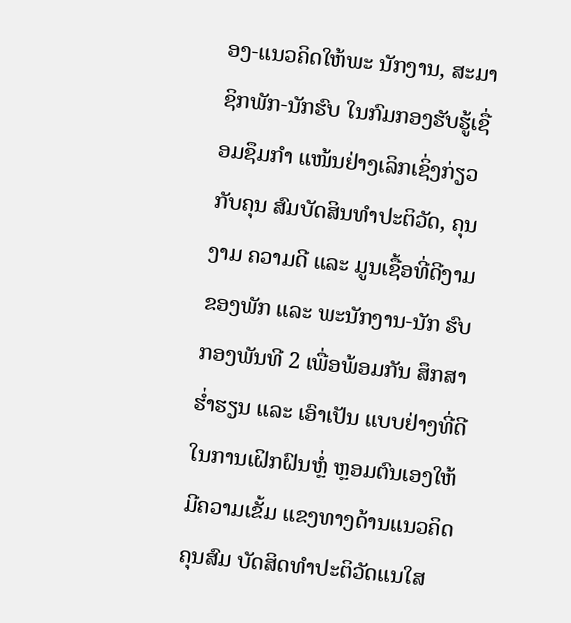ອງ-ແນວຄິດໃຫ້ພະ ນັກງານ, ສະມາຊິກພັກ-ນັກຮົບ ໃນກົມກອງຮັບຮູ້ເຊື່ອມຊຶມກໍາ ແໜ້ນຢ່າງເລິກເຊິ່ງກ່ຽວກັບຄຸນ ສົມບັດສິນທໍາປະຕິວັດ, ຄຸນງາມ ຄວາມດີ ແລະ ມູນເຊື້ອທີ່ດີງາມ ຂອງພັກ ແລະ ພະນັກງານ-ນັກ ຮົບກອງພັນທີ 2 ເພື່ອພ້ອມກັນ ສຶກສາຮໍ່າຮຽນ ແລະ ເອົາເປັນ ແບບຢ່າງທີ່ດີໃນການເຝິກຝົນຫໍ່ຼ ຫຼອມຕົນເອງໃຫ້ມີຄວາມເຂັ້ມ ແຂງທາງດ້ານແນວຄິດຄຸນສົມ ບັດສິດທຳປະຕິວັດແນໃສ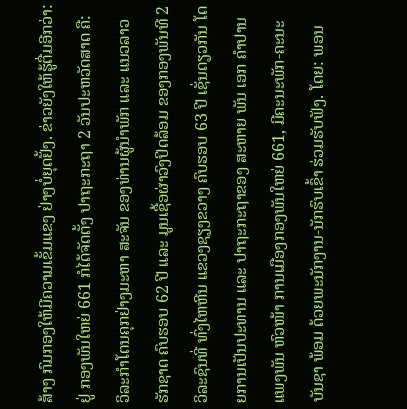ສ້າງ ກົມກອງໃຫ້ມີຄວາມເຂັ້ມແຂງ ຢ່າງບໍ່ຍຸດຢັ້ງ. ຂ່າວຍັງໃຫ້ຮູ້ຕື່ມອີກວ່າ: ຢູ່ ກອງພັນໃຫຍ່ 661 ກໍໄດ້ຈັດຕັ້ງ ປາຖະກະຖາ 2 ວັນປະຫວັດສາດ ຄື: ວິລະກໍາໂຕນຄຸກຢ່າງມະຫາ ສະຈັນ ຂອງທ່ານຜູ້ນໍາພັກ ແລະ ແນວລາວຮັກຊາດ ຄົບຮອບ 62 ປີ ແລະ ມູນເຊື້ອຜ່າວົງປິດລ້ອມ ຂອງກອງພັນທີ 2 ວິລະຊົນທີ່ ທົ່ງໄຫຫີນ ແຂວງຊຽງຂວາງ ຄົບຮອບ 63 ປີ ເຊັ່ນດຽວກັນ ໂດຍການເປັນປະທານ ແລະ ປາຖະກະຖາຂອງ ສະຫາຍ ພັນ ເອກ ຄໍາປານ ແພງພັນ ຫົວໜ້າ ການເມືອງກອງພັນໃຫຍ່ 661, ມີຄະນະພັກ-ຄະນະບັນຊາ ພ້ອມ ດ້ວຍພະນັກງານ-ນັກຮົບເຂົ້າ ຮ່ວມຮັບຟັງ. ໂດຍ: ພອນ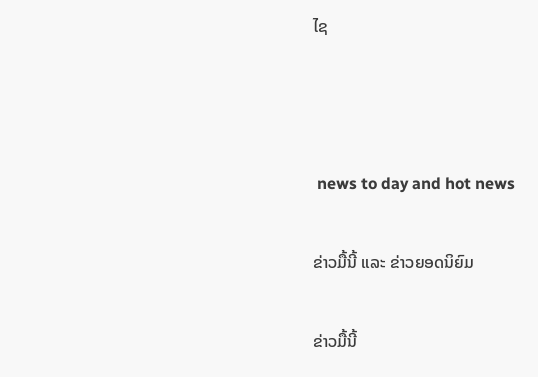ໄຊ



 news to day and hot news

ຂ່າວມື້ນີ້ ແລະ ຂ່າວຍອດນິຍົມ

ຂ່າວມື້ນີ້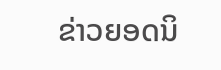ຂ່າວຍອດນິ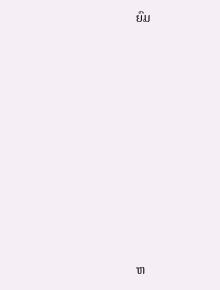ຍົມ













ຫ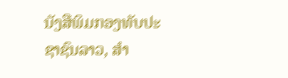ນັງສືພິມກອງທັບປະຊາຊົນລາວ, ສຳ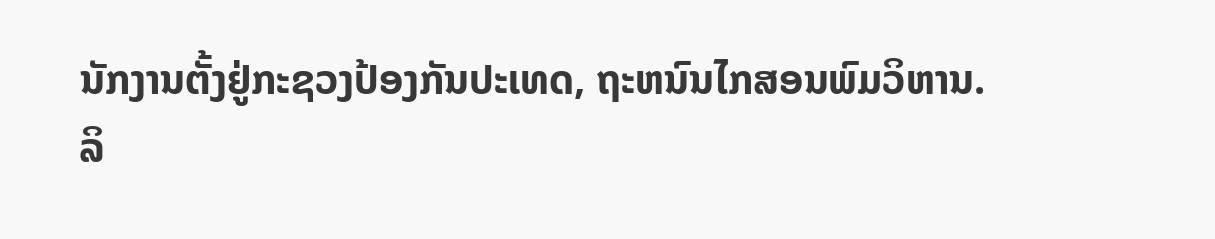ນັກງານຕັ້ງຢູ່ກະຊວງປ້ອງກັນປະເທດ, ຖະຫນົນໄກສອນພົມວິຫານ.
ລິ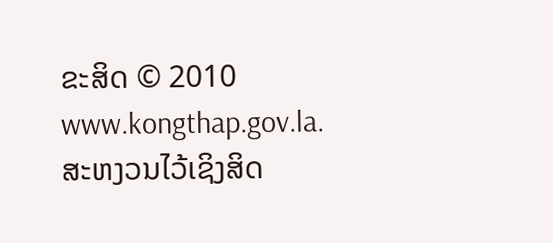ຂະສິດ © 2010 www.kongthap.gov.la. ສະຫງວນໄວ້ເຊິງສິດ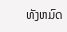ທັງຫມົດ